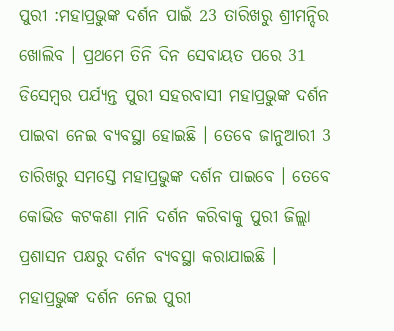ପୁରୀ :ମହାପ୍ରଭୁଙ୍କ ଦର୍ଶନ ପାଇଁ 23 ତାରିଖରୁ ଶ୍ରୀମନ୍ଦିର ଖୋଲିବ । ପ୍ରଥମେ ତିନି ଦିନ ସେବାୟତ ପରେ 31 ଡିସେମ୍ବର ପର୍ଯ୍ୟନ୍ତ ପୁରୀ ସହରବାସୀ ମହାପ୍ରଭୁଙ୍କ ଦର୍ଶନ ପାଇବା ନେଇ ବ୍ୟବସ୍ଥା ହୋଇଛି । ତେବେ ଜାନୁଆରୀ 3 ତାରିଖରୁ ସମସ୍ତେ ମହାପ୍ରଭୁଙ୍କ ଦର୍ଶନ ପାଇବେ । ତେବେ କୋଭିଡ କଟକଣା ମାନି ଦର୍ଶନ କରିବାକୁ ପୁରୀ ଜିଲ୍ଲା ପ୍ରଶାସନ ପକ୍ଷରୁ ଦର୍ଶନ ବ୍ୟବସ୍ଥା କରାଯାଇଛି ।
ମହାପ୍ରଭୁଙ୍କ ଦର୍ଶନ ନେଇ ପୁରୀ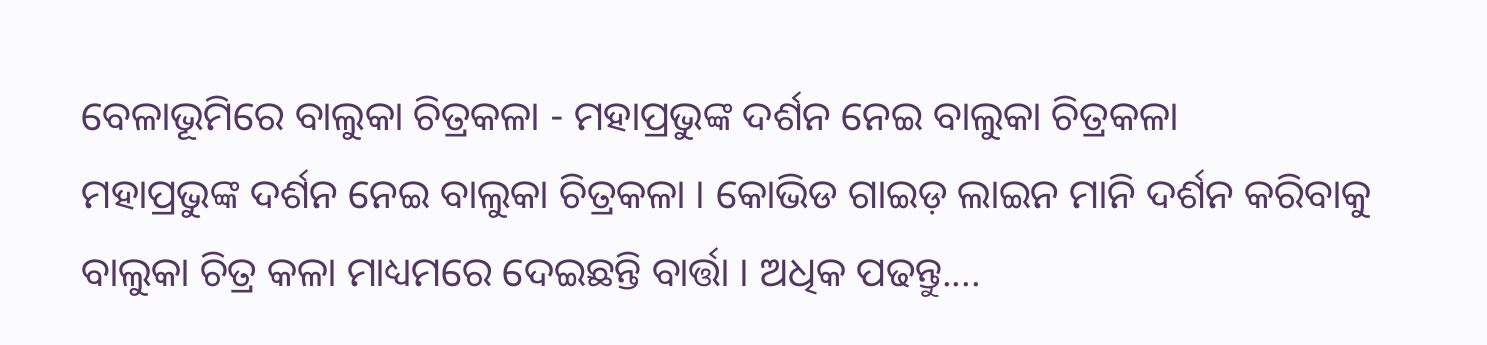ବେଳାଭୂମିରେ ବାଲୁକା ଚିତ୍ରକଳା - ମହାପ୍ରଭୁଙ୍କ ଦର୍ଶନ ନେଇ ବାଲୁକା ଚିତ୍ରକଳା
ମହାପ୍ରଭୁଙ୍କ ଦର୍ଶନ ନେଇ ବାଲୁକା ଚିତ୍ରକଳା । କୋଭିଡ ଗାଇଡ଼ ଲାଇନ ମାନି ଦର୍ଶନ କରିବାକୁ ବାଲୁକା ଚିତ୍ର କଳା ମାଧ୍ୟମରେ ଦେଇଛନ୍ତି ବାର୍ତ୍ତା । ଅଧିକ ପଢନ୍ତୁ....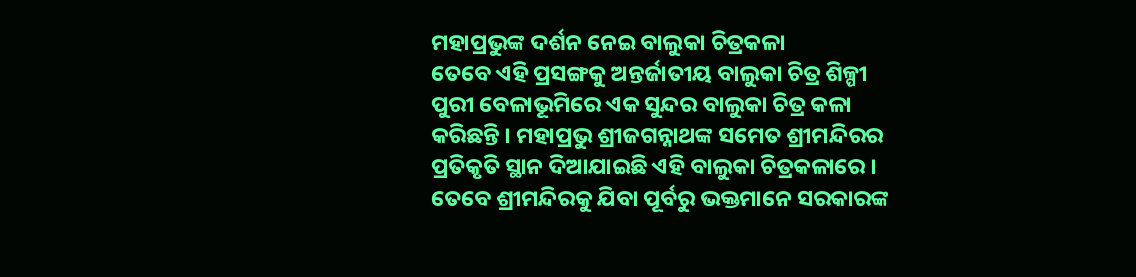ମହାପ୍ରଭୁଙ୍କ ଦର୍ଶନ ନେଇ ବାଲୁକା ଚିତ୍ରକଳା
ତେବେ ଏହି ପ୍ରସଙ୍ଗକୁ ଅନ୍ତର୍ଜାତୀୟ ବାଲୁକା ଚିତ୍ର ଶିଳ୍ପୀ ପୁରୀ ବେଳାଭୂମିରେ ଏକ ସୁନ୍ଦର ବାଲୁକା ଚିତ୍ର କଳା କରିଛନ୍ତି । ମହାପ୍ରଭୁ ଶ୍ରୀଜଗନ୍ନାଥଙ୍କ ସମେତ ଶ୍ରୀମନ୍ଦିରର ପ୍ରତିକୃତି ସ୍ଥାନ ଦିଆଯାଇଛି ଏହି ବାଲୁକା ଚିତ୍ରକଳାରେ । ତେବେ ଶ୍ରୀମନ୍ଦିରକୁ ଯିବା ପୂର୍ବରୁ ଭକ୍ତମାନେ ସରକାରଙ୍କ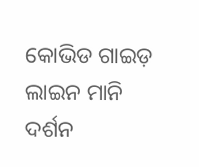କୋଭିଡ ଗାଇଡ଼ ଲାଇନ ମାନି ଦର୍ଶନ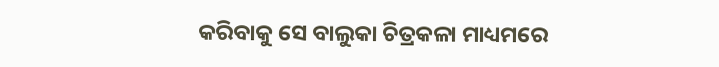କରିବାକୁ ସେ ବାଲୁକା ଚିତ୍ରକଳା ମାଧ୍ୟମରେ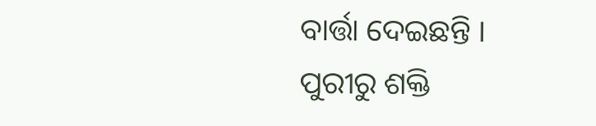ବାର୍ତ୍ତା ଦେଇଛନ୍ତି ।
ପୁରୀରୁ ଶକ୍ତି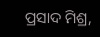ପ୍ରସାଦ ମିଶ୍ର,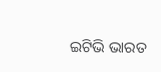ଇଟିଭି ଭାରତ